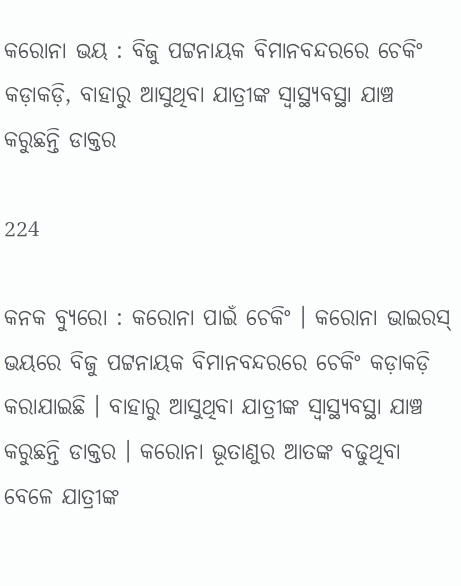କରୋନା ଭୟ : ବିଜୁ ପଟ୍ଟନାୟକ ବିମାନବନ୍ଦରରେ ଚେକିଂ କଡ଼ାକଡ଼ି, ବାହାରୁ ଆସୁଥିବା ଯାତ୍ରୀଙ୍କ ସ୍ୱାସ୍ଥ୍ୟବସ୍ଥା ଯାଞ୍ଚ କରୁଛନ୍ତି ଡାକ୍ତର

224

କନକ ବ୍ୟୁରୋ : କରୋନା ପାଇଁ ଚେକିଂ । କରୋନା ଭାଇରସ୍ ଭୟରେ ବିଜୁ ପଟ୍ଟନାୟକ ବିମାନବନ୍ଦରରେ ଚେକିଂ କଡ଼ାକଡ଼ି କରାଯାଇଛି । ବାହାରୁ ଆସୁଥିବା ଯାତ୍ରୀଙ୍କ ସ୍ୱାସ୍ଥ୍ୟବସ୍ଥା ଯାଞ୍ଚ କରୁଛନ୍ତି ଡାକ୍ତର । କରୋନା ଭୂତାଣୁର ଆତଙ୍କ ବଢୁଥିବା ବେଳେ ଯାତ୍ରୀଙ୍କ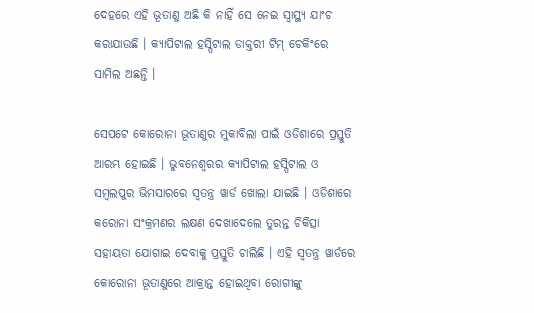ଦେହରେ ଏହି ଭୂତାଣୁ ଅଛି କି ନାହିଁ ସେ ନେଇ ସ୍ୱାସ୍ଥ୍ୟ ଯାଂଚ କରାଯାଉଛି । କ୍ୟାପିଟାଲ ହସ୍ପିଟାଲ ଡାକ୍ତରୀ ଟିମ୍ ଚେକିଂରେ ସାମିଲ ଅଛନ୍ତି ।

ସେପଟେ କୋରୋନା ଭୂତାଣୁର ମୁକାବିଲା ପାଇଁ ଓଡିଶାରେ ପ୍ରସ୍ତୁତି ଆରମ୍ଭ ହୋଇଛି । ଭୁବନେଶ୍ୱରର କ୍ୟାପିଟାଲ ହସ୍ପିଟାଲ ଓ ସମ୍ବଲପୁର ଭିମସାରରେ ସ୍ୱତନ୍ତ୍ର ୱାର୍ଡ ଖୋଲା ଯାଇଛି । ଓଡିଶାରେ କରୋନା ସଂକ୍ରମଣର ଲକ୍ଷଣ ଦେଖାଦେଲେ ତୁରନ୍ତ ଚିକିତ୍ସା ସହାୟତା ଯୋଗାଇ ଦେବାକୁ ପ୍ରସ୍ତୁତି ଚାଲିଛି । ଏହି ସ୍ୱତନ୍ତ୍ର ୱାର୍ଡରେ କୋରୋନା ଭୂତାଣୁରେ ଆକ୍ରାନ୍ତ ହୋଇଥିବା ରୋଗୀଙ୍କୁ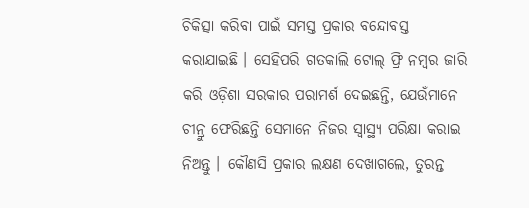ଚିକିତ୍ସା କରିବା ପାଇଁ ସମସ୍ତ ପ୍ରକାର ବନ୍ଦୋବସ୍ତ କରାଯାଇଛି । ସେହିପରି ଗତକାଲି ଟୋଲ୍ ଫ୍ରି ନମ୍ବର ଜାରି କରି ଓଡ଼ିଶା ସରକାର ପରାମର୍ଶ ଦେଇଛନ୍ତି, ଯେଉଁମାନେ ଚୀନ୍ରୁ ଫେରିଛନ୍ତି ସେମାନେ ନିଜର ସ୍ୱାସ୍ଥ୍ୟ ପରିକ୍ଷା କରାଇ ନିଅନ୍ତୁ । କୌଣସି ପ୍ରକାର ଲକ୍ଷଣ ଦେଖାଗଲେ, ତୁରନ୍ତ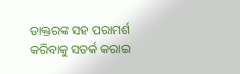ଡାକ୍ତରଙ୍କ ସହ ପରାମର୍ଶ କରିବାକୁ ସତର୍କ କରାଇ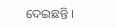ଦେଇଛନ୍ତି ।